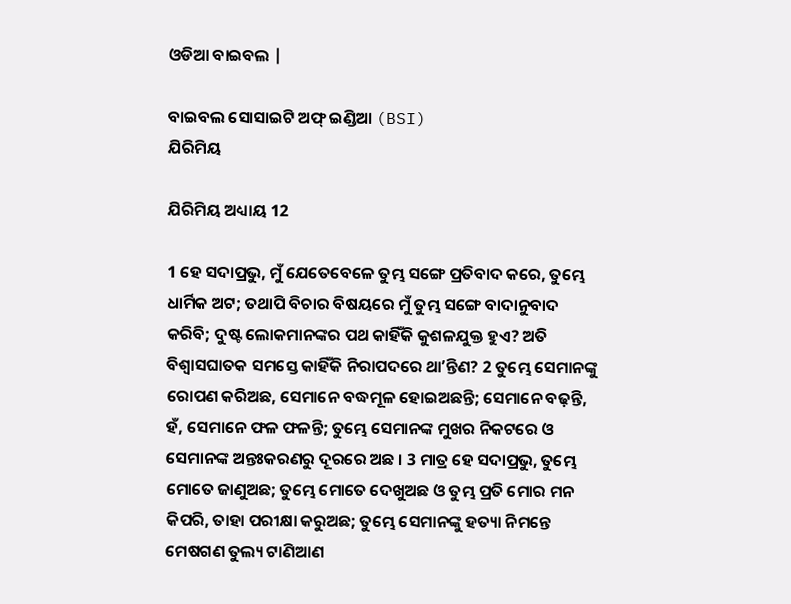ଓଡିଆ ବାଇବଲ |

ବାଇବଲ ସୋସାଇଟି ଅଫ୍ ଇଣ୍ଡିଆ (BSI)
ଯିରିମିୟ

ଯିରିମିୟ ଅଧ୍ୟାୟ 12

1 ହେ ସଦାପ୍ରଭୁ, ମୁଁ ଯେତେବେଳେ ତୁମ୍ଭ ସଙ୍ଗେ ପ୍ରତିବାଦ କରେ, ତୁମ୍ଭେ ଧାର୍ମିକ ଅଟ; ତଥାପି ବିଚାର ବିଷୟରେ ମୁଁ ତୁମ୍ଭ ସଙ୍ଗେ ବାଦାନୁବାଦ କରିବି; ଦୁଷ୍ଟ ଲୋକମାନଙ୍କର ପଥ କାହିଁକି କୁଶଳଯୁକ୍ତ ହୁଏ? ଅତି ବିଶ୍ଵାସଘାତକ ସମସ୍ତେ କାହିଁକି ନିରାପଦରେ ଥାʼନ୍ତିଣ? 2 ତୁମ୍ଭେ ସେମାନଙ୍କୁ ରୋପଣ କରିଅଛ, ସେମାନେ ବଦ୍ଧମୂଳ ହୋଇଅଛନ୍ତି; ସେମାନେ ବଢ଼ନ୍ତି, ହଁ, ସେମାନେ ଫଳ ଫଳନ୍ତି; ତୁମ୍ଭେ ସେମାନଙ୍କ ମୁଖର ନିକଟରେ ଓ ସେମାନଙ୍କ ଅନ୍ତଃକରଣରୁ ଦୂରରେ ଅଛ । 3 ମାତ୍ର ହେ ସଦାପ୍ରଭୁ, ତୁମ୍ଭେ ମୋତେ ଜାଣୁଅଛ; ତୁମ୍ଭେ ମୋତେ ଦେଖୁଅଛ ଓ ତୁମ୍ଭ ପ୍ରତି ମୋର ମନ କିପରି, ତାହା ପରୀକ୍ଷା କରୁଅଛ; ତୁମ୍ଭେ ସେମାନଙ୍କୁ ହତ୍ୟା ନିମନ୍ତେ ମେଷଗଣ ତୁଲ୍ୟ ଟାଣିଆଣ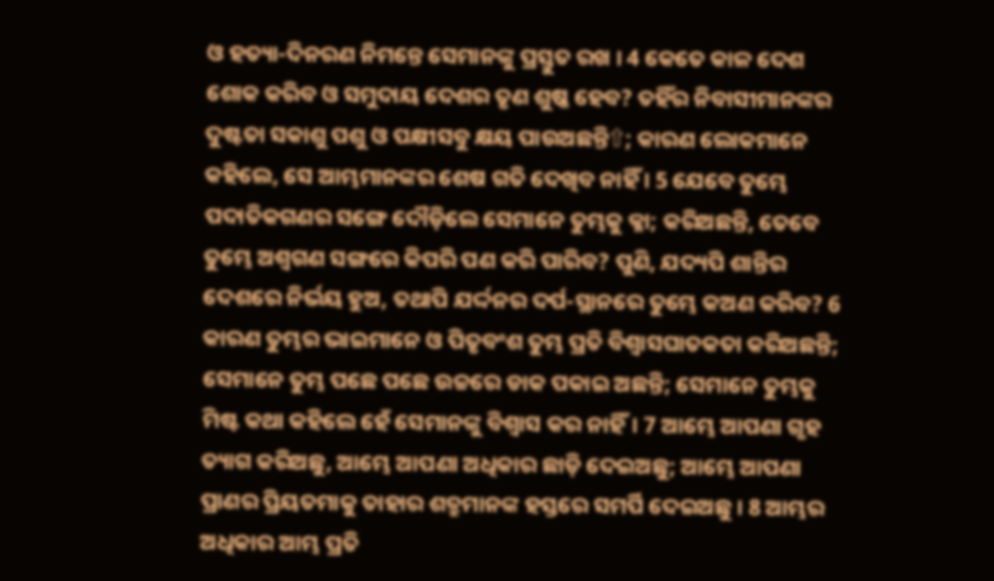ଓ ହତ୍ୟା-ଦିନରଣ ନିମନ୍ତେ ସେମାନଙ୍କୁ ପ୍ରସ୍ତୁତ ରଖ । 4 କେତେ କାଳ ଦେଶ ଶୋକ କରିବ ଓ ସମୁଦାୟ ଦେଶର ତୃଣ ଶୁଷ୍କ ହେବ? ତହିଁର ନିବାସୀମାନଙ୍କର ଦୁଷ୍ଟତା ସକାଶୁ ପଶୁ ଓ ପକ୍ଷୀସବୁ କ୍ଷୟ ପାଉଅଛନ୍ତି⇧; କାରଣ ଲୋକମାନେ କହିଲେ, ସେ ଆମ୍ଭମାନଙ୍କର ଶେଷ ଗତି ଦେଖିବ ନାହିଁ । 5 ଯେବେ ତୁମ୍ଭେ ପଦାତିକଗଣର ସଙ୍ଗେ ଦୌଡ଼ିଲେ ସେମାନେ ତୁମ୍ଭକୁ କ୍ଳା; କରିଅଛନ୍ତି, ତେବେ ତୁମ୍ଭେ ଅଶ୍ଵଗଣ ସଙ୍ଗରେ କିପରି ପଣ କରି ପାରିବ? ପୁଣି, ଯଦ୍ୟପି ଶାନ୍ତିର ଦେଶରେ ନିର୍ଭୟ ହୁଅ, ତଥାପି ଯର୍ଦ୍ଦନର ଦର୍ପ-ସ୍ଥାନରେ ତୁମ୍ଭେ କଅଣ କରିବ? 6 କାରଣ ତୁମ୍ଭର ଭାଇମାନେ ଓ ପିତୃବଂଶ ତୁମ୍ଭ ପ୍ରତି ବିଶ୍ଵାସଘାତକତା କରିଅଛନ୍ତି; ସେମାନେ ତୁମ୍ଭ ପଛେ ପଛେ ଉଚ୍ଚରେ ଡାକ ପକାଇ ଅଛନ୍ତି; ସେମାନେ ତୁମ୍ଭକୁ ମିଷ୍ଟ କଥା କହିଲେ ହେଁ ସେମାନଙ୍କୁ ବିଶ୍ଵାସ କର ନାହିଁ। 7 ଆମ୍ଭେ ଆପଣା ଗୃହ ତ୍ୟାଗ କରିଅଛୁ, ଆମ୍ଭେ ଆପଣା ଅଧିକାର ଛାଡ଼ି ଦେଇଅଛୁ; ଆମ୍ଭେ ଆପଣା ପ୍ରାଣର ପ୍ରିୟତମାକୁ ତାହାର ଶତ୍ରୁମାନଙ୍କ ହସ୍ତରେ ସମର୍ପି ଦେଇଅଛୁ । 8 ଆମ୍ଭର ଅଧିକାର ଆମ୍ଭ ପ୍ରତି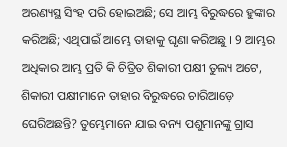ଅରଣ୍ୟସ୍ଥ ସିଂହ ପରି ହୋଇଅଛି; ସେ ଆମ୍ଭ ବିରୁଦ୍ଧରେ ହୁଙ୍କାର କରିଅଛି; ଏଥିପାଇଁ ଆମ୍ଭେ ତାହାକୁ ଘୃଣା କରିଅଛୁ । 9 ଆମ୍ଭର ଅଧିକାର ଆମ୍ଭ ପ୍ରତି କି ଚିତ୍ରିତ ଶିକାରୀ ପକ୍ଷୀ ତୁଲ୍ୟ ଅଟେ, ଶିକାରୀ ପକ୍ଷୀମାନେ ତାହାର ବିରୁଦ୍ଧରେ ଚାରିଆଡ଼େ ଘେରିଅଛନ୍ତି? ତୁମ୍ଭେମାନେ ଯାଇ ବନ୍ୟ ପଶୁମାନଙ୍କୁ ଗ୍ରାସ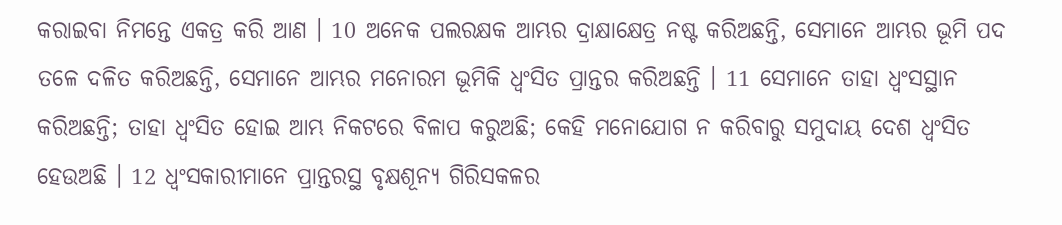କରାଇବା ନିମନ୍ତେ ଏକତ୍ର କରି ଆଣ । 10 ଅନେକ ପଲରକ୍ଷକ ଆମ୍ଭର ଦ୍ରାକ୍ଷାକ୍ଷେତ୍ର ନଷ୍ଟ କରିଅଛନ୍ତି, ସେମାନେ ଆମ୍ଭର ଭୂମି ପଦ ତଳେ ଦଳିତ କରିଅଛନ୍ତି, ସେମାନେ ଆମ୍ଭର ମନୋରମ ଭୂମିକି ଧ୍ଵଂସିତ ପ୍ରାନ୍ତର କରିଅଛନ୍ତି । 11 ସେମାନେ ତାହା ଧ୍ଵଂସସ୍ଥାନ କରିଅଛନ୍ତି; ତାହା ଧ୍ଵଂସିତ ହୋଇ ଆମ୍ଭ ନିକଟରେ ବିଳାପ କରୁଅଛି; କେହି ମନୋଯୋଗ ନ କରିବାରୁ ସମୁଦାୟ ଦେଶ ଧ୍ଵଂସିତ ହେଉଅଛି । 12 ଧ୍ଵଂସକାରୀମାନେ ପ୍ରାନ୍ତରସ୍ଥ ବୃକ୍ଷଶୂନ୍ୟ ଗିରିସକଳର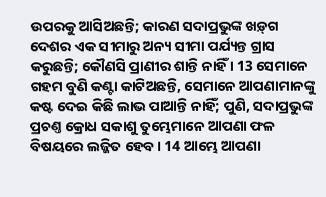ଉପରକୁ ଆସିଅଛନ୍ତି; କାରଣ ସଦାପ୍ରଭୁଙ୍କ ଖଡ଼୍‍ଗ ଦେଶର ଏକ ସୀମାରୁ ଅନ୍ୟ ସୀମା ପର୍ଯ୍ୟନ୍ତ ଗ୍ରାସ କରୁଛନ୍ତି; କୌଣସି ପ୍ରାଣୀର ଶାନ୍ତି ନାହିଁ । 13 ସେମାନେ ଗହମ ବୁଣି କଣ୍ଟା କାଟିଅଛନ୍ତି, ସେମାନେ ଆପଣାମାନଙ୍କୁ କଷ୍ଟ ଦେଇ କିଛି ଲାଭ ପାଆନ୍ତି ନାହିଁ; ପୁଣି, ସଦାପ୍ରଭୁଙ୍କ ପ୍ରଚଣ୍ତ କ୍ରୋଧ ସକାଶୁ ତୁମ୍ଭେମାନେ ଆପଣା ଫଳ ବିଷୟରେ ଲଜ୍ଜିତ ହେବ । 14 ଆମ୍ଭେ ଆପଣା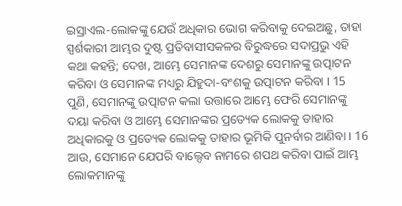ଇସ୍ରାଏଲ-ଲୋକଙ୍କୁ ଯେଉଁ ଅଧିକାର ଭୋଗ କରିବାକୁ ଦେଇଅଛୁ, ତାହା ସ୍ପର୍ଶକାରୀ ଆମ୍ଭର ଦୁଷ୍ଟ ପ୍ରତିବାସୀସକଳର ବିରୁଦ୍ଧରେ ସଦାପ୍ରଭୁ ଏହି କଥା କହନ୍ତି; ଦେଖ, ଆମ୍ଭେ ସେମାନଙ୍କ ଦେଶରୁ ସେମାନଙ୍କୁ ଉତ୍ପାଟନ କରିବା ଓ ସେମାନଙ୍କ ମଧ୍ୟରୁ ଯିହୁଦା-ବଂଶକୁ ଉତ୍ପାଟନ କରିବା । 15 ପୁଣି, ସେମାନଙ୍କୁ ଉତ୍ପାଟନ କଲା ଉତ୍ତାରେ ଆମ୍ଭେ ଫେରି ସେମାନଙ୍କୁ ଦୟା କରିବା ଓ ଆମ୍ଭେ ସେମାନଙ୍କର ପ୍ରତ୍ୟେକ ଲୋକକୁ ତାହାର ଅଧିକାରକୁ ଓ ପ୍ରତ୍ୟେକ ଲୋକକୁ ତାହାର ଭୂମିକି ପୁନର୍ବାର ଆଣିବା । 16 ଆଉ, ସେମାନେ ଯେପରି ବାଲ୍ଦେବ ନାମରେ ଶପଥ କରିବା ପାଇଁ ଆମ୍ଭ ଲୋକମାନଙ୍କୁ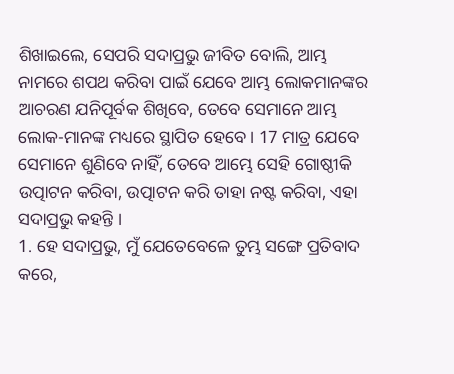ଶିଖାଇଲେ, ସେପରି ସଦାପ୍ରଭୁ ଜୀବିତ ବୋଲି, ଆମ୍ଭ ନାମରେ ଶପଥ କରିବା ପାଇଁ ଯେବେ ଆମ୍ଭ ଲୋକମାନଙ୍କର ଆଚରଣ ଯନିପୂର୍ବକ ଶିଖିବେ, ତେବେ ସେମାନେ ଆମ୍ଭ ଲୋକ-ମାନଙ୍କ ମଧ୍ୟରେ ସ୍ଥାପିତ ହେବେ । 17 ମାତ୍ର ଯେବେ ସେମାନେ ଶୁଣିବେ ନାହିଁ, ତେବେ ଆମ୍ଭେ ସେହି ଗୋଷ୍ଠୀକି ଉତ୍ପାଟନ କରିବା, ଉତ୍ପାଟନ କରି ତାହା ନଷ୍ଟ କରିବା, ଏହା ସଦାପ୍ରଭୁ କହନ୍ତି ।
1. ହେ ସଦାପ୍ରଭୁ, ମୁଁ ଯେତେବେଳେ ତୁମ୍ଭ ସଙ୍ଗେ ପ୍ରତିବାଦ କରେ,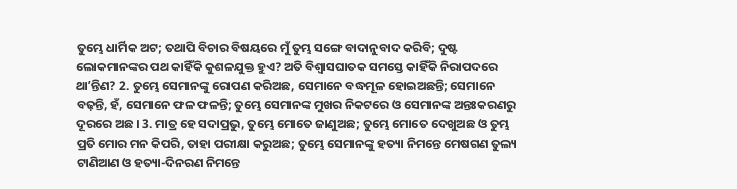ତୁମ୍ଭେ ଧାର୍ମିକ ଅଟ; ତଥାପି ବିଚାର ବିଷୟରେ ମୁଁ ତୁମ୍ଭ ସଙ୍ଗେ ବାଦାନୁବାଦ କରିବି; ଦୁଷ୍ଟ ଲୋକମାନଙ୍କର ପଥ କାହିଁକି କୁଶଳଯୁକ୍ତ ହୁଏ? ଅତି ବିଶ୍ଵାସଘାତକ ସମସ୍ତେ କାହିଁକି ନିରାପଦରେ ଥାʼନ୍ତିଣ? 2. ତୁମ୍ଭେ ସେମାନଙ୍କୁ ରୋପଣ କରିଅଛ, ସେମାନେ ବଦ୍ଧମୂଳ ହୋଇଅଛନ୍ତି; ସେମାନେ ବଢ଼ନ୍ତି, ହଁ, ସେମାନେ ଫଳ ଫଳନ୍ତି; ତୁମ୍ଭେ ସେମାନଙ୍କ ମୁଖର ନିକଟରେ ଓ ସେମାନଙ୍କ ଅନ୍ତଃକରଣରୁ ଦୂରରେ ଅଛ । 3. ମାତ୍ର ହେ ସଦାପ୍ରଭୁ, ତୁମ୍ଭେ ମୋତେ ଜାଣୁଅଛ; ତୁମ୍ଭେ ମୋତେ ଦେଖୁଅଛ ଓ ତୁମ୍ଭ ପ୍ରତି ମୋର ମନ କିପରି, ତାହା ପରୀକ୍ଷା କରୁଅଛ; ତୁମ୍ଭେ ସେମାନଙ୍କୁ ହତ୍ୟା ନିମନ୍ତେ ମେଷଗଣ ତୁଲ୍ୟ ଟାଣିଆଣ ଓ ହତ୍ୟା-ଦିନରଣ ନିମନ୍ତେ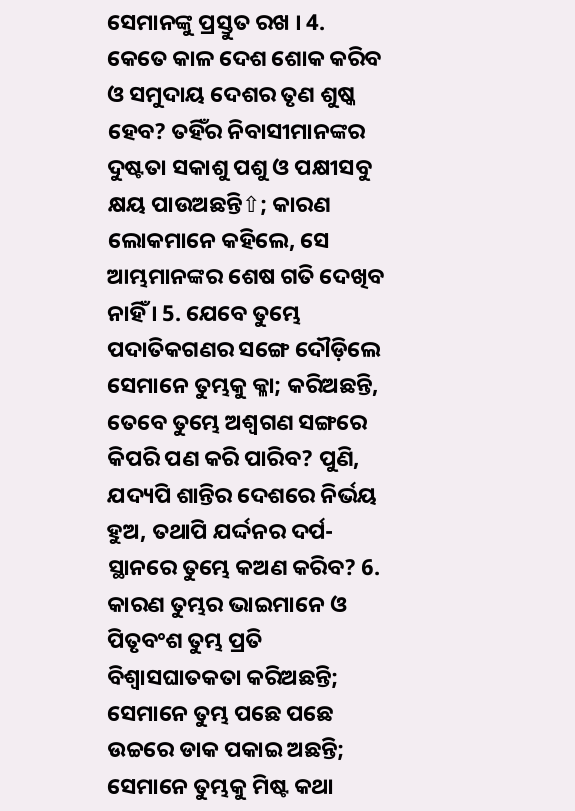ସେମାନଙ୍କୁ ପ୍ରସ୍ତୁତ ରଖ । 4. କେତେ କାଳ ଦେଶ ଶୋକ କରିବ ଓ ସମୁଦାୟ ଦେଶର ତୃଣ ଶୁଷ୍କ ହେବ? ତହିଁର ନିବାସୀମାନଙ୍କର ଦୁଷ୍ଟତା ସକାଶୁ ପଶୁ ଓ ପକ୍ଷୀସବୁ କ୍ଷୟ ପାଉଅଛନ୍ତି⇧; କାରଣ ଲୋକମାନେ କହିଲେ, ସେ ଆମ୍ଭମାନଙ୍କର ଶେଷ ଗତି ଦେଖିବ ନାହିଁ । 5. ଯେବେ ତୁମ୍ଭେ ପଦାତିକଗଣର ସଙ୍ଗେ ଦୌଡ଼ିଲେ ସେମାନେ ତୁମ୍ଭକୁ କ୍ଳା; କରିଅଛନ୍ତି, ତେବେ ତୁମ୍ଭେ ଅଶ୍ଵଗଣ ସଙ୍ଗରେ କିପରି ପଣ କରି ପାରିବ? ପୁଣି, ଯଦ୍ୟପି ଶାନ୍ତିର ଦେଶରେ ନିର୍ଭୟ ହୁଅ, ତଥାପି ଯର୍ଦ୍ଦନର ଦର୍ପ-ସ୍ଥାନରେ ତୁମ୍ଭେ କଅଣ କରିବ? 6. କାରଣ ତୁମ୍ଭର ଭାଇମାନେ ଓ ପିତୃବଂଶ ତୁମ୍ଭ ପ୍ରତି ବିଶ୍ଵାସଘାତକତା କରିଅଛନ୍ତି; ସେମାନେ ତୁମ୍ଭ ପଛେ ପଛେ ଉଚ୍ଚରେ ଡାକ ପକାଇ ଅଛନ୍ତି; ସେମାନେ ତୁମ୍ଭକୁ ମିଷ୍ଟ କଥା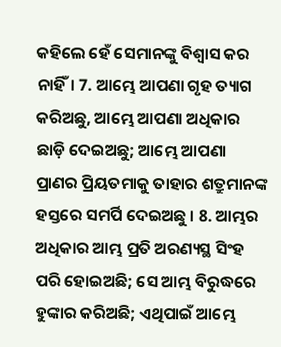କହିଲେ ହେଁ ସେମାନଙ୍କୁ ବିଶ୍ଵାସ କର ନାହିଁ। 7. ଆମ୍ଭେ ଆପଣା ଗୃହ ତ୍ୟାଗ କରିଅଛୁ, ଆମ୍ଭେ ଆପଣା ଅଧିକାର ଛାଡ଼ି ଦେଇଅଛୁ; ଆମ୍ଭେ ଆପଣା ପ୍ରାଣର ପ୍ରିୟତମାକୁ ତାହାର ଶତ୍ରୁମାନଙ୍କ ହସ୍ତରେ ସମର୍ପି ଦେଇଅଛୁ । 8. ଆମ୍ଭର ଅଧିକାର ଆମ୍ଭ ପ୍ରତି ଅରଣ୍ୟସ୍ଥ ସିଂହ ପରି ହୋଇଅଛି; ସେ ଆମ୍ଭ ବିରୁଦ୍ଧରେ ହୁଙ୍କାର କରିଅଛି; ଏଥିପାଇଁ ଆମ୍ଭେ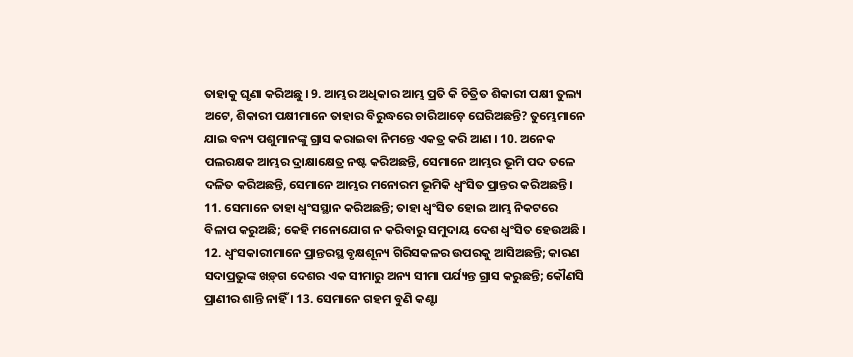ତାହାକୁ ଘୃଣା କରିଅଛୁ । 9. ଆମ୍ଭର ଅଧିକାର ଆମ୍ଭ ପ୍ରତି କି ଚିତ୍ରିତ ଶିକାରୀ ପକ୍ଷୀ ତୁଲ୍ୟ ଅଟେ, ଶିକାରୀ ପକ୍ଷୀମାନେ ତାହାର ବିରୁଦ୍ଧରେ ଚାରିଆଡ଼େ ଘେରିଅଛନ୍ତି? ତୁମ୍ଭେମାନେ ଯାଇ ବନ୍ୟ ପଶୁମାନଙ୍କୁ ଗ୍ରାସ କରାଇବା ନିମନ୍ତେ ଏକତ୍ର କରି ଆଣ । 10. ଅନେକ ପଲରକ୍ଷକ ଆମ୍ଭର ଦ୍ରାକ୍ଷାକ୍ଷେତ୍ର ନଷ୍ଟ କରିଅଛନ୍ତି, ସେମାନେ ଆମ୍ଭର ଭୂମି ପଦ ତଳେ ଦଳିତ କରିଅଛନ୍ତି, ସେମାନେ ଆମ୍ଭର ମନୋରମ ଭୂମିକି ଧ୍ଵଂସିତ ପ୍ରାନ୍ତର କରିଅଛନ୍ତି । 11. ସେମାନେ ତାହା ଧ୍ଵଂସସ୍ଥାନ କରିଅଛନ୍ତି; ତାହା ଧ୍ଵଂସିତ ହୋଇ ଆମ୍ଭ ନିକଟରେ ବିଳାପ କରୁଅଛି; କେହି ମନୋଯୋଗ ନ କରିବାରୁ ସମୁଦାୟ ଦେଶ ଧ୍ଵଂସିତ ହେଉଅଛି । 12. ଧ୍ଵଂସକାରୀମାନେ ପ୍ରାନ୍ତରସ୍ଥ ବୃକ୍ଷଶୂନ୍ୟ ଗିରିସକଳର ଉପରକୁ ଆସିଅଛନ୍ତି; କାରଣ ସଦାପ୍ରଭୁଙ୍କ ଖଡ଼୍‍ଗ ଦେଶର ଏକ ସୀମାରୁ ଅନ୍ୟ ସୀମା ପର୍ଯ୍ୟନ୍ତ ଗ୍ରାସ କରୁଛନ୍ତି; କୌଣସି ପ୍ରାଣୀର ଶାନ୍ତି ନାହିଁ । 13. ସେମାନେ ଗହମ ବୁଣି କଣ୍ଟା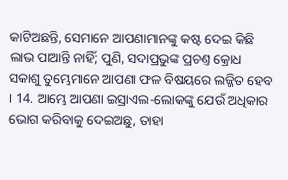କାଟିଅଛନ୍ତି, ସେମାନେ ଆପଣାମାନଙ୍କୁ କଷ୍ଟ ଦେଇ କିଛି ଲାଭ ପାଆନ୍ତି ନାହିଁ; ପୁଣି, ସଦାପ୍ରଭୁଙ୍କ ପ୍ରଚଣ୍ତ କ୍ରୋଧ ସକାଶୁ ତୁମ୍ଭେମାନେ ଆପଣା ଫଳ ବିଷୟରେ ଲଜ୍ଜିତ ହେବ । 14. ଆମ୍ଭେ ଆପଣା ଇସ୍ରାଏଲ-ଲୋକଙ୍କୁ ଯେଉଁ ଅଧିକାର ଭୋଗ କରିବାକୁ ଦେଇଅଛୁ, ତାହା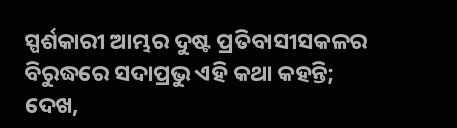ସ୍ପର୍ଶକାରୀ ଆମ୍ଭର ଦୁଷ୍ଟ ପ୍ରତିବାସୀସକଳର ବିରୁଦ୍ଧରେ ସଦାପ୍ରଭୁ ଏହି କଥା କହନ୍ତି; ଦେଖ,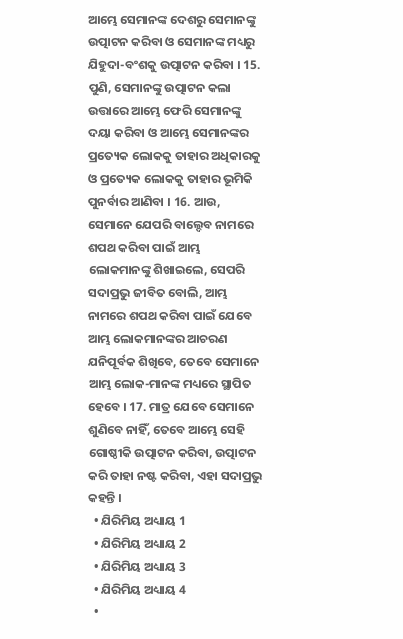ଆମ୍ଭେ ସେମାନଙ୍କ ଦେଶରୁ ସେମାନଙ୍କୁ ଉତ୍ପାଟନ କରିବା ଓ ସେମାନଙ୍କ ମଧ୍ୟରୁ ଯିହୁଦା-ବଂଶକୁ ଉତ୍ପାଟନ କରିବା । 15. ପୁଣି, ସେମାନଙ୍କୁ ଉତ୍ପାଟନ କଲା ଉତ୍ତାରେ ଆମ୍ଭେ ଫେରି ସେମାନଙ୍କୁ ଦୟା କରିବା ଓ ଆମ୍ଭେ ସେମାନଙ୍କର ପ୍ରତ୍ୟେକ ଲୋକକୁ ତାହାର ଅଧିକାରକୁ ଓ ପ୍ରତ୍ୟେକ ଲୋକକୁ ତାହାର ଭୂମିକି ପୁନର୍ବାର ଆଣିବା । 16. ଆଉ, ସେମାନେ ଯେପରି ବାଲ୍ଦେବ ନାମରେ ଶପଥ କରିବା ପାଇଁ ଆମ୍ଭ ଲୋକମାନଙ୍କୁ ଶିଖାଇଲେ, ସେପରି ସଦାପ୍ରଭୁ ଜୀବିତ ବୋଲି, ଆମ୍ଭ ନାମରେ ଶପଥ କରିବା ପାଇଁ ଯେବେ ଆମ୍ଭ ଲୋକମାନଙ୍କର ଆଚରଣ ଯନିପୂର୍ବକ ଶିଖିବେ, ତେବେ ସେମାନେ ଆମ୍ଭ ଲୋକ-ମାନଙ୍କ ମଧ୍ୟରେ ସ୍ଥାପିତ ହେବେ । 17. ମାତ୍ର ଯେବେ ସେମାନେ ଶୁଣିବେ ନାହିଁ, ତେବେ ଆମ୍ଭେ ସେହି ଗୋଷ୍ଠୀକି ଉତ୍ପାଟନ କରିବା, ଉତ୍ପାଟନ କରି ତାହା ନଷ୍ଟ କରିବା, ଏହା ସଦାପ୍ରଭୁ କହନ୍ତି ।
  • ଯିରିମିୟ ଅଧ୍ୟାୟ 1
  • ଯିରିମିୟ ଅଧ୍ୟାୟ 2
  • ଯିରିମିୟ ଅଧ୍ୟାୟ 3
  • ଯିରିମିୟ ଅଧ୍ୟାୟ 4
  •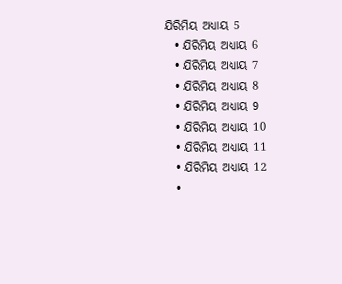ଯିରିମିୟ ଅଧ୍ୟାୟ 5
  • ଯିରିମିୟ ଅଧ୍ୟାୟ 6
  • ଯିରିମିୟ ଅଧ୍ୟାୟ 7
  • ଯିରିମିୟ ଅଧ୍ୟାୟ 8
  • ଯିରିମିୟ ଅଧ୍ୟାୟ 9
  • ଯିରିମିୟ ଅଧ୍ୟାୟ 10
  • ଯିରିମିୟ ଅଧ୍ୟାୟ 11
  • ଯିରିମିୟ ଅଧ୍ୟାୟ 12
  •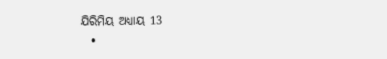ଯିରିମିୟ ଅଧ୍ୟାୟ 13
  •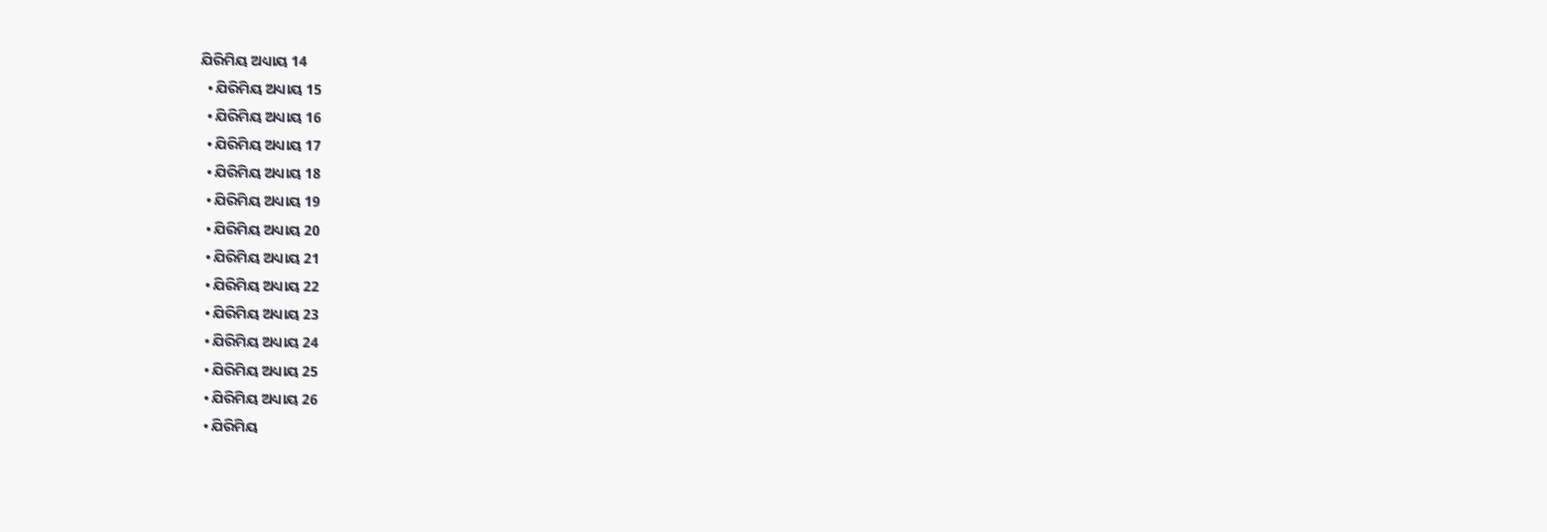ଯିରିମିୟ ଅଧ୍ୟାୟ 14
  • ଯିରିମିୟ ଅଧ୍ୟାୟ 15
  • ଯିରିମିୟ ଅଧ୍ୟାୟ 16
  • ଯିରିମିୟ ଅଧ୍ୟାୟ 17
  • ଯିରିମିୟ ଅଧ୍ୟାୟ 18
  • ଯିରିମିୟ ଅଧ୍ୟାୟ 19
  • ଯିରିମିୟ ଅଧ୍ୟାୟ 20
  • ଯିରିମିୟ ଅଧ୍ୟାୟ 21
  • ଯିରିମିୟ ଅଧ୍ୟାୟ 22
  • ଯିରିମିୟ ଅଧ୍ୟାୟ 23
  • ଯିରିମିୟ ଅଧ୍ୟାୟ 24
  • ଯିରିମିୟ ଅଧ୍ୟାୟ 25
  • ଯିରିମିୟ ଅଧ୍ୟାୟ 26
  • ଯିରିମିୟ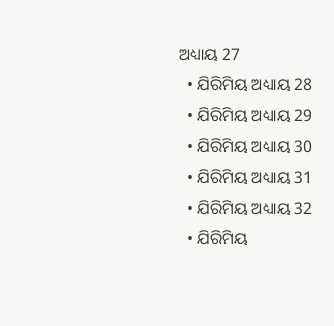ଅଧ୍ୟାୟ 27
  • ଯିରିମିୟ ଅଧ୍ୟାୟ 28
  • ଯିରିମିୟ ଅଧ୍ୟାୟ 29
  • ଯିରିମିୟ ଅଧ୍ୟାୟ 30
  • ଯିରିମିୟ ଅଧ୍ୟାୟ 31
  • ଯିରିମିୟ ଅଧ୍ୟାୟ 32
  • ଯିରିମିୟ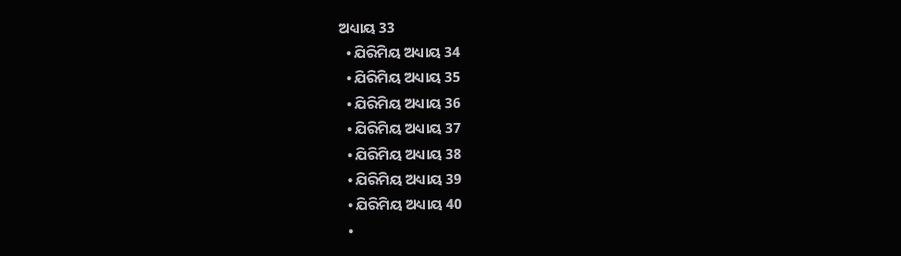ଅଧ୍ୟାୟ 33
  • ଯିରିମିୟ ଅଧ୍ୟାୟ 34
  • ଯିରିମିୟ ଅଧ୍ୟାୟ 35
  • ଯିରିମିୟ ଅଧ୍ୟାୟ 36
  • ଯିରିମିୟ ଅଧ୍ୟାୟ 37
  • ଯିରିମିୟ ଅଧ୍ୟାୟ 38
  • ଯିରିମିୟ ଅଧ୍ୟାୟ 39
  • ଯିରିମିୟ ଅଧ୍ୟାୟ 40
  •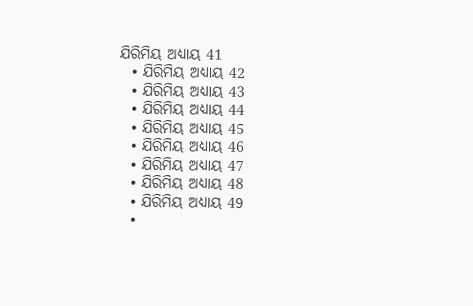ଯିରିମିୟ ଅଧ୍ୟାୟ 41
  • ଯିରିମିୟ ଅଧ୍ୟାୟ 42
  • ଯିରିମିୟ ଅଧ୍ୟାୟ 43
  • ଯିରିମିୟ ଅଧ୍ୟାୟ 44
  • ଯିରିମିୟ ଅଧ୍ୟାୟ 45
  • ଯିରିମିୟ ଅଧ୍ୟାୟ 46
  • ଯିରିମିୟ ଅଧ୍ୟାୟ 47
  • ଯିରିମିୟ ଅଧ୍ୟାୟ 48
  • ଯିରିମିୟ ଅଧ୍ୟାୟ 49
  •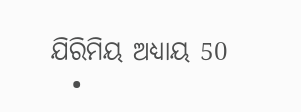ଯିରିମିୟ ଅଧ୍ୟାୟ 50
  •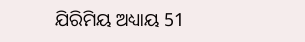ଯିରିମିୟ ଅଧ୍ୟାୟ 51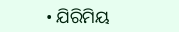• ଯିରିମିୟ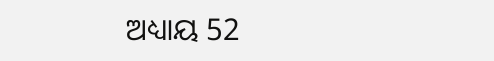ଅଧ୍ୟାୟ 52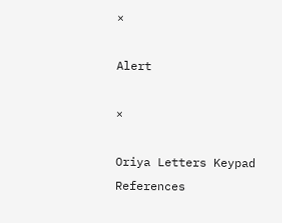×

Alert

×

Oriya Letters Keypad References